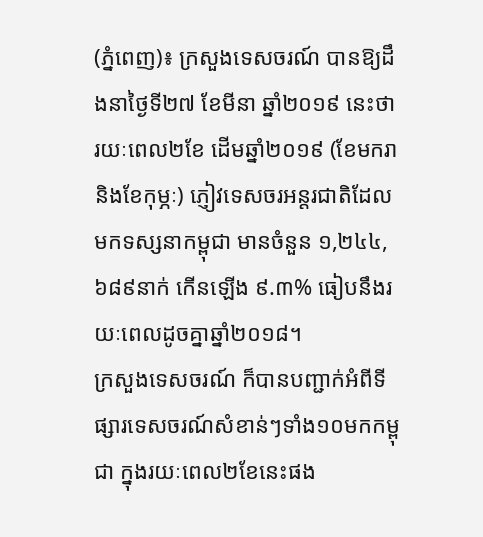(ភ្នំពេញ)៖ ក្រសួងទេសចរណ៍ បានឱ្យដឹងនាថ្ងៃទី២៧ ខែមីនា ឆ្នាំ២០១៩ នេះថា រយៈពេល២ខែ ដើមឆ្នាំ២០១៩ (ខែមករា និងខែកុម្ភៈ) ភ្ញៀវទេសចរអន្តរជាតិដែលមកទស្សនាកម្ពុជា មានចំនួន ១,២៤៤,៦៨៩នាក់ កើនឡើង ៩.៣% ធៀបនឹងរយៈពេលដូចគ្នាឆ្នាំ២០១៨។
ក្រសួងទេសចរណ៍ ក៏បានបញ្ជាក់អំពីទីផ្សារទេសចរណ៍សំខាន់ៗទាំង១០មកកម្ពុជា ក្នុងរយៈពេល២ខែនេះផង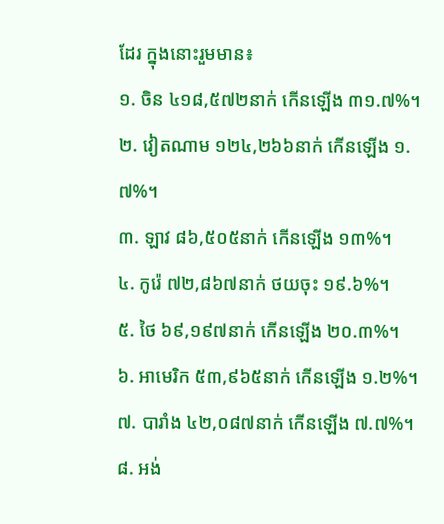ដែរ ក្នុងនោះរួមមាន៖
១. ចិន ៤១៨,៥៧២នាក់ កើនឡើង ៣១.៧%។
២. វៀតណាម ១២៤,២៦៦នាក់ កើនឡើង ១.៧%។
៣. ឡាវ ៨៦,៥០៥នាក់ កើនឡើង ១៣%។
៤. កូរ៉េ ៧២,៨៦៧នាក់ ថយចុះ ១៩.៦%។
៥. ថៃ ៦៩,១៩៧នាក់ កើនឡើង ២០.៣%។
៦. អាមេរិក ៥៣,៩៦៥នាក់ កើនឡើង ១.២%។
៧. បារាំង ៤២,០៨៧នាក់ កើនឡើង ៧.៧%។
៨. អង់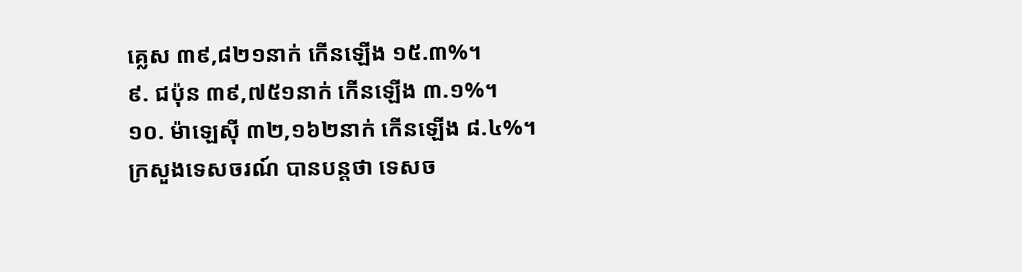គ្លេស ៣៩,៨២១នាក់ កើនឡើង ១៥.៣%។
៩. ជប៉ុន ៣៩,៧៥១នាក់ កើនឡើង ៣.១%។
១០. ម៉ាឡេស៊ី ៣២,១៦២នាក់ កើនឡើង ៨.៤%។
ក្រសួងទេសចរណ៍ បានបន្តថា ទេសច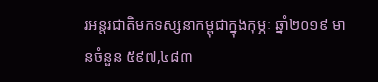រអន្តរជាតិមកទស្សនាកម្ពុជាក្នុងកុម្ភៈ ឆ្នាំ២០១៩ មានចំនួន ៥៩៧,៤៨៣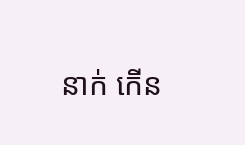នាក់ កើន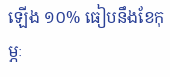ឡើង ១០% ធៀបនឹងខែកុម្ភៈ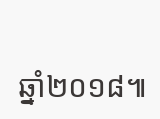ឆ្នាំ២០១៨៕